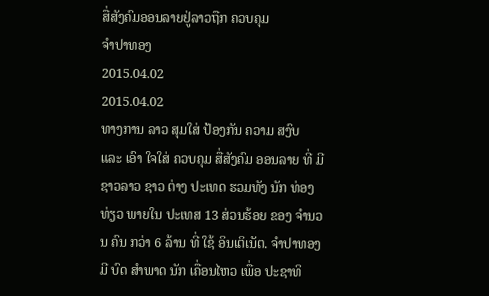ສື່ສັງຄົມອອນລາຍຢູ່ລາວຖືກ ຄວບຄຸມ
ຈໍາປາທອງ
2015.04.02
2015.04.02
ທາງການ ລາວ ສຸມໃສ່ ປ້ອງກັນ ຄວາມ ສງົບ ແລະ ເອົາ ໃຈໃສ່ ຄວບຄຸມ ສື່ສັງຄົມ ອອນລາຍ ທີ່ ມີ ຊາວລາວ ຊາວ ຕ່າງ ປະເທດ ຮວມທັງ ນັກ ທ່ອງທ່ຽວ ພາຍໃນ ປະເທສ 13 ສ່ວນຮ້ອຍ ຂອງ ຈໍານວນ ຄົນ ກວ່າ 6 ລ້ານ ທີ່ ໃຊ້ ອິນເຕິເນັຕ. ຈໍາປາທອງ ມີ ບົດ ສໍາພາດ ນັກ ເຄື່ອນໄຫວ ເພື່ອ ປະຊາທິ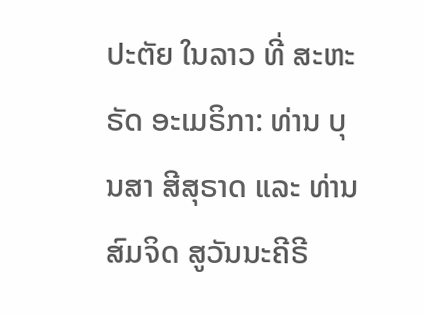ປະຕັຍ ໃນລາວ ທີ່ ສະຫະຣັດ ອະເມຣິກາ: ທ່ານ ບຸນສາ ສີສຸຣາດ ແລະ ທ່ານ ສົມຈິດ ສູວັນນະຄີຣີ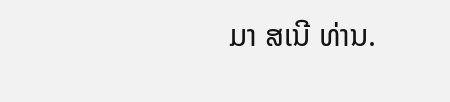ມາ ສເນີ ທ່ານ.